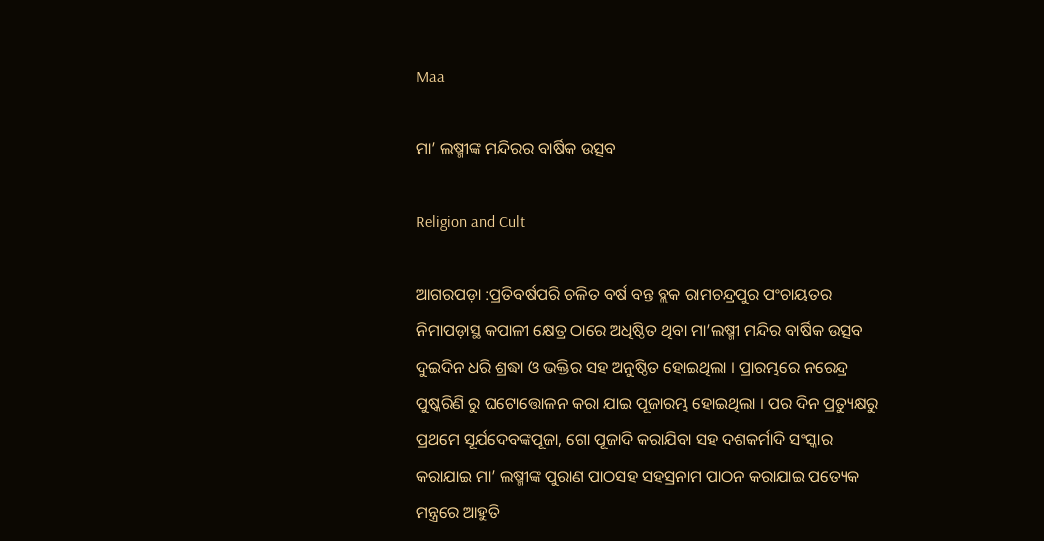Maa

ମା’ ଲଷ୍ମୀଙ୍କ ମନ୍ଦିରର ବାର୍ଷିକ ଉତ୍ସବ

Religion and Cult

ଆଗରପଡ଼ା :ପ୍ରତିବର୍ଷପରି ଚଳିତ ବର୍ଷ ବନ୍ତ ବ୍ଲକ ରାମଚନ୍ଦ୍ରପୁର ପଂଚାୟତର ନିମାପଡ଼ାସ୍ଥ କପାଳୀ କ୍ଷେତ୍ର ଠାରେ ଅଧିଷ୍ଠିତ ଥିବା ମା’ଲଷ୍ମୀ ମନ୍ଦିର ବାର୍ଷିକ ଉତ୍ସବ ଦୁଇଦିନ ଧରି ଶ୍ରଦ୍ଧା ଓ ଭକ୍ତିର ସହ ଅନୁଷ୍ଠିତ ହୋଇଥିଲା । ପ୍ରାରମ୍ଭରେ ନରେନ୍ଦ୍ର ପୁଷ୍କରିଣି ରୁ ଘଟୋତ୍ତୋଳନ କରା ଯାଇ ପୂଜାରମ୍ଭ ହୋଇଥିଲା । ପର ଦିନ ପ୍ରତ୍ୟୁକ୍ଷରୁ ପ୍ରଥମେ ସୂର୍ଯଦେବଙ୍କପୂଜା, ଗୋ ପୂଜାଦି କରାଯିବା ସହ ଦଶକର୍ମାଦି ସଂସ୍କାର କରାଯାଇ ମା’ ଲଷ୍ମୀଙ୍କ ପୁରାଣ ପାଠସହ ସହସ୍ରନାମ ପାଠନ କରାଯାଇ ପତ୍ୟେକ ମନ୍ତ୍ରରେ ଆହୁତି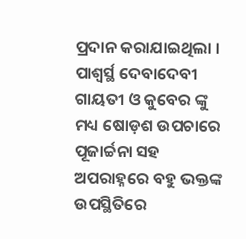ପ୍ରଦାନ କରାଯାଇଥିଲା । ପାଶ୍ୱର୍ସ୍ଥ ଦେବାଦେବୀ ଗାୟତୀ ଓ କୁବେର ଙ୍କୁ ମଧ୍ୟ ଷୋଡ଼ଶ ଉପଚାରେ ପୂଜାର୍ଚ୍ଚନା ସହ ଅପରାହ୍ନରେ ବହୁ ଭକ୍ତଙ୍କ ଉପସ୍ଥିତିରେ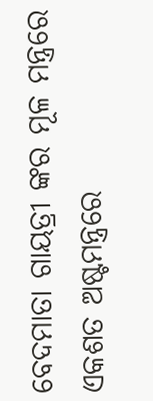ବେଦମାତା ଗାୟତ୍ରୀ ଙ୍କର ମୂଳ ମନ୍ତ୍ରରେ ଏକଶତ ଅଷ୍ଟମନ୍ତ୍ରରେ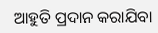ଆହୁତି ପ୍ରଦାନ କରାଯିବା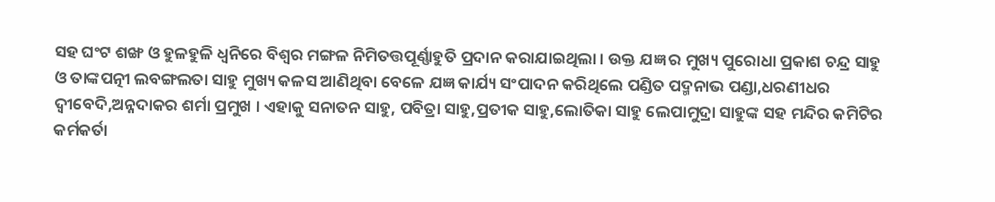ସହ ଘଂଟ ଶଙ୍ଖ ଓ ହୁଳହୁଳି ଧ୍ୱନିରେ ବିଶ୍ୱର ମଙ୍ଗଳ ନିମିତତ୍ତପୂର୍ଣ୍ଣାହୁତି ପ୍ରଦାନ କରାଯାଇଥିଲା । ଉକ୍ତ ଯଜ୍ଞ ର ମୁଖ୍ୟ ପୁରୋଧା ପ୍ରକାଶ ଚନ୍ଦ୍ର ସାହୁ ଓ ତାଙ୍କପତ୍ନୀ ଲବଙ୍ଗଲତା ସାହୁ ମୁଖ୍ୟ କଳସ ଆଣିଥିବା ବେଳେ ଯଜ୍ଞ କାର୍ଯ୍ୟ ସଂପାଦନ କରିଥିଲେ ପଣ୍ଡିତ ପଦ୍ମନାଭ ପଣ୍ଡା,ଧରଣୀଧର ଦ୍ୱୀବେଦି,ଅନ୍ନଦାକର ଶର୍ମା ପ୍ରମୁଖ । ଏହାକୁ ସନାତନ ସାହୁ, ପବିତ୍ରା ସାହୁ,ପ୍ରତୀକ ସାହୁ,ଲୋତିକା ସାହୁ ଲେପାମୁଦ୍ରା ସାହୁଙ୍କ ସହ ମନ୍ଦିର କମିଟିର କର୍ମକର୍ତା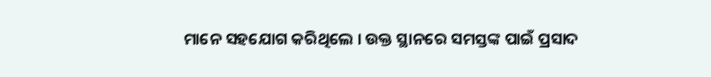ମାନେ ସହଯୋଗ କରିଥିଲେ । ଉକ୍ତ ସ୍ଥାନରେ ସମସ୍ତଙ୍କ ପାଇଁ ପ୍ରସାଦ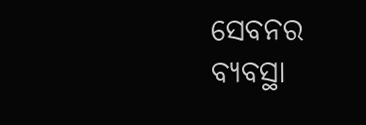ସେବନର ବ୍ୟବସ୍ଥା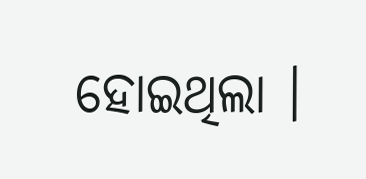ହୋଇଥିଲା ।